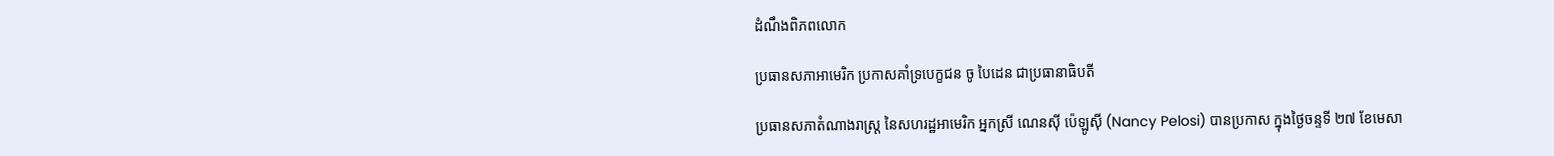ដំណឹងពិភពលោក

ប្រធានសភាអាមេរិក ប្រកាសគាំទ្របេក្ខជន ចូ បៃដេន ជាប្រធានាធិបតី

ប្រធានសភាតំណាងរាស្ត្រ នៃសហរដ្ឋអាមេរិក អ្នកស្រី ណេនស៊ី ប៉េឡូស៊ី (Nancy Pelosi) បានប្រកាស ក្នុងថ្ងៃចន្ទទី ២៧ ខែមេសា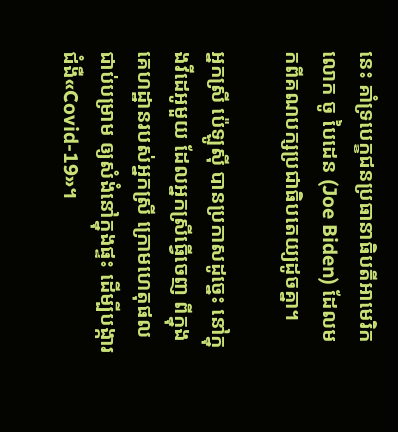នេះ គាំទ្របេក្ខជនប្រធានាធិបតីអាមេរិក លោក ចូ បៃដេន (Joe Biden) ដែលមកពីគណបក្សប្រជាធិបតេយ្យដូចគ្នា។

អ្នកស្រី ប៉េឡូស៊ី បានប្រកាសដូច្នេះ នៅក្នុងវីដេអូមួយ ដែលអ្នកស្រីធ្វើចេញ ពីក្នុងគេហដ្ឋានរបស់អ្នកស្រី ក្រោមហេតុផលជាប់បម្រាម ឲ្យសំងំនៅក្នុងផ្ទះ ដើម្បីបង្ការជំងឺ«Covid-19»។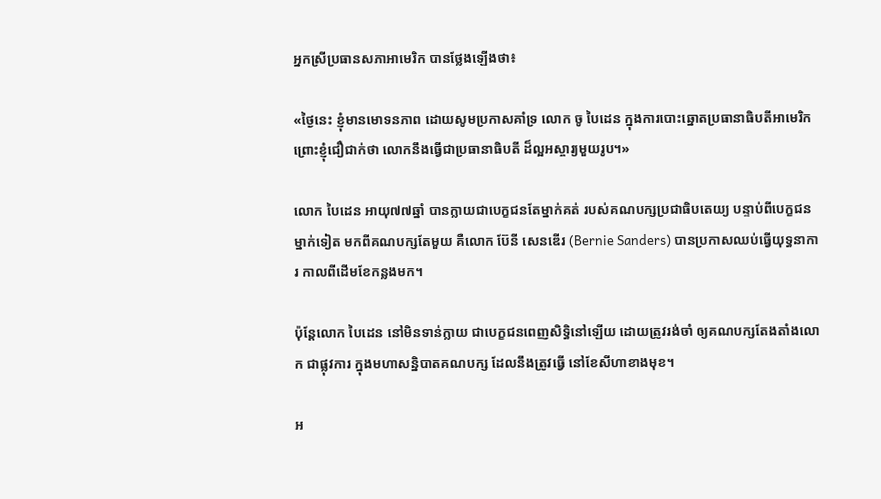អ្នកស្រីប្រធានសភាអាមេរិក បានថ្លែងឡើងថា៖

«ថ្ងៃនេះ ខ្ញុំមានមោទនភាព ដោយសូមប្រកាសគាំទ្រ លោក ចូ បៃដេន ក្នុងការបោះឆ្នោតប្រធានាធិបតីអាមេរិក ព្រោះខ្ញុំជឿជាក់ថា លោកនឹងធ្វើជាប្រធានាធិបតី ដ៏ល្អអស្ចារ្យមួយរូប។»

លោក បៃដេន អាយុ៧៧ឆ្នាំ បានក្លាយជាបេក្ខជនតែម្នាក់គត់ របស់គណបក្សប្រជាធិបតេយ្យ បន្ទាប់ពីបេក្ខជនម្នាក់ទៀត មកពីគណបក្សតែមួយ គឺលោក ប៊ែនី សេនឌើរ (Bernie Sanders) បានប្រកាសឈប់ធ្វើយុទ្ធនាការ កាលពីដើមខែកន្លងមក។

ប៉ុន្តែលោក បៃដេន នៅមិនទាន់ក្លាយ ជាបេក្ខជនពេញសិទ្ធិនៅឡើយ ដោយត្រូវរង់ចាំ ឲ្យគណបក្សតែងតាំងលោក ជាផ្លុវការ ក្នុងមហាសន្និបាតគណបក្ស ដែលនឹងត្រូវធ្វើ នៅខែសីហាខាងមុខ។

អ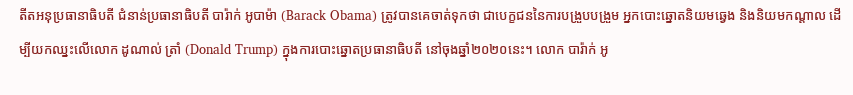តីតអនុប្រធានាធិបតី ជំនាន់ប្រធានាធិបតី បារ៉ាក់ អូបាម៉ា (Barack Obama) ត្រូវបានគេចាត់ទុកថា ជាបេក្ខជននៃការបង្រួបបង្រួម អ្នកបោះឆ្នោតនិយមឆ្វេង និងនិយមកណ្ដាល ដើម្បីយកឈ្នះលើលោក ដូណាល់ ត្រាំ (Donald Trump) ក្នុងការបោះឆ្នោតប្រធានាធិបតី នៅចុងឆ្នាំ២០២០នេះ។ លោក បារ៉ាក់ អូ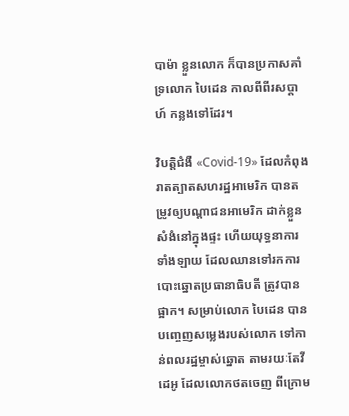បាម៉ា ខ្លួនលោក ក៏បានប្រកាសគាំទ្រលោក បៃដេន កាលពីពីរសប្ដាហ៍ កន្លងទៅដែរ។

វិបត្តិជំងឺ «Covid-19» ដែលកំពុងរាតត្បាតសហរដ្ឋអាមេរិក បានតម្រូវឲ្យបណ្ដាជនអាមេរិក ដាក់ខ្លួនសំងំនៅក្នុងផ្ទះ ហើយយុទ្ធនាការទាំងឡាយ ដែលឈានទៅរកការបោះឆ្នោតប្រធានាធិបតី ត្រូវបានផ្អាក។ សម្រាប់លោក បៃដេន បានបញ្ចេញសម្លេងរបស់លោក ទៅកាន់ពលរដ្ឋម្ចាស់ឆ្នោត តាមរយៈតែវីដេអូ ដែលលោកថតចេញ ពីក្រោម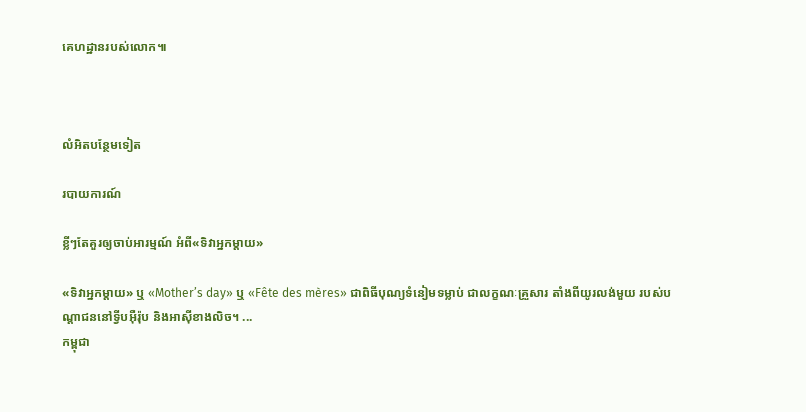គេហដ្ឋានរបស់លោក៕



លំអិតបន្ថែមទៀត

របាយការណ៍

ខ្លីៗតែគួរឲ្យចាប់អារម្មណ៍ អំពី«ទិវាអ្នកម្ដាយ»

«ទិវាអ្នកម្ដាយ» ឬ «Mother’s day» ឬ «Fête des mères» ជាពិធីបុណ្យទំនៀមទម្លាប់ ជាលក្ខណៈគ្រួសារ តាំងពីយូរលង់មួយ របស់បណ្ដាជននៅទ្វីបអ៊ឺរ៉ុប និងអាស៊ីខាងលិច។ ...
កម្ពុជា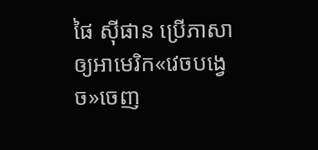ផៃ ស៊ីផាន ប្រើភាសាឲ្យអាមេរិក«វេចបង្វេច»ចេញ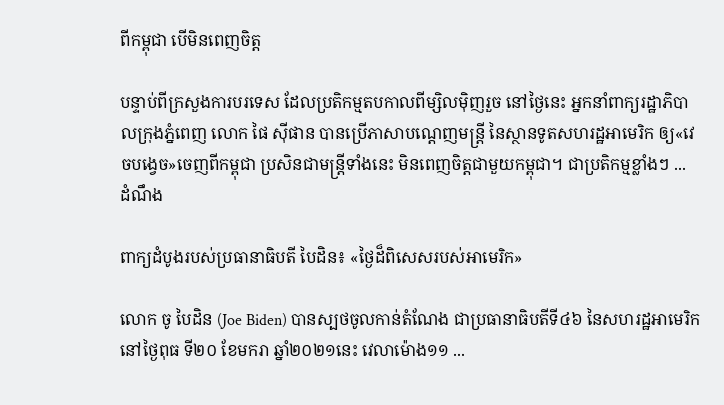ពីកម្ពុជា បើមិនពេញចិត្ត

បន្ទាប់ពីក្រសួងការបរទេស ដែលប្រតិកម្មតបកាលពីម្សិលម៉ិញរួច នៅថ្ងៃនេះ អ្នកនាំពាក្យរដ្ឋាភិបាលក្រុងភ្នំពេញ លោក ផៃ ស៊ីផាន បានប្រើភាសាបណ្ដេញមន្ត្រី នៃស្ថានទូតសហរដ្ឋអាមេរិក ឲ្យ«វេចបង្វេច»ចេញពីកម្ពុជា ប្រសិនជាមន្ត្រីទាំងនេះ មិនពេញចិត្តជាមួយកម្ពុជា។ ជាប្រតិកម្មខ្លាំងៗ ...
ដំណឹង

ពាក្យដំបូងរបស់ប្រធានាធិបតី បៃដិន៖ «ថ្ងៃដ៏ពិសេសរបស់អាមេរិក»

លោក ចូ បៃដិន (Joe Biden) បានស្បថចូលកាន់តំណែង ជាប្រធានាធិបតីទី៤៦ នៃសហរដ្ឋអាមេរិក នៅថ្ងៃពុធ ទី២០ ខែមករា ឆ្នាំ២០២១នេះ វេលាម៉ោង១១ ...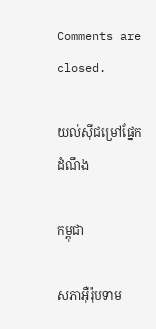Comments are closed.

យល់ស៊ីជម្រៅផ្នែក ដំណឹង

កម្ពុជា

សភាអ៊ឺរ៉ុបទាម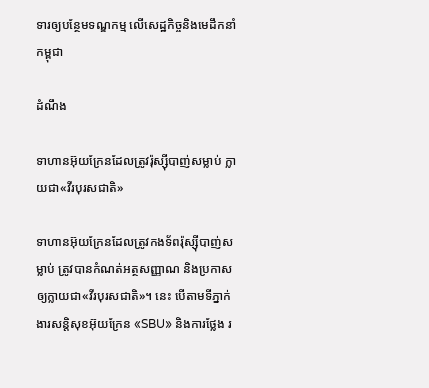ទារឲ្យបន្ថែមទណ្ឌកម្ម លើសេដ្ឋកិច្ចនិងមេដឹកនាំកម្ពុជា

ដំណឹង

ទាហានអ៊ុយក្រែនដែលត្រូវរ៉ុស្ស៊ីបាញ់សម្លាប់ ក្លាយជា«វីរបុរសជាតិ»

ទាហានអ៊ុយក្រែនដែលត្រូវកងទ័ពរ៉ុស្ស៊ីបាញ់សម្លាប់ ត្រូវបានកំណត់អត្ថសញ្ញាណ និងប្រកាសឲ្យក្លាយជា«វីរបុរសជាតិ»។ នេះ បើតាមទីភ្នាក់ងារសន្តិសុខអ៊ុយក្រែន «SBU» និងការថ្លែង រ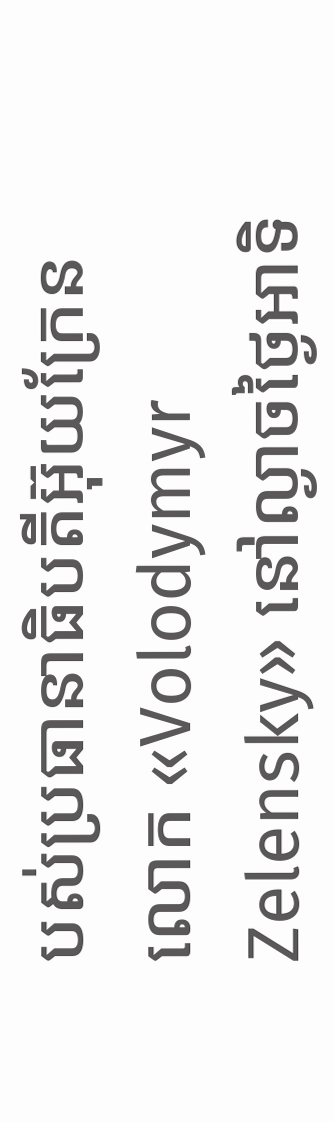បស់ប្រធានាធិបតីអ៊ុយក្រែន លោក «Volodymyr Zelensky» នៅល្ងាចថ្ងៃអាទិ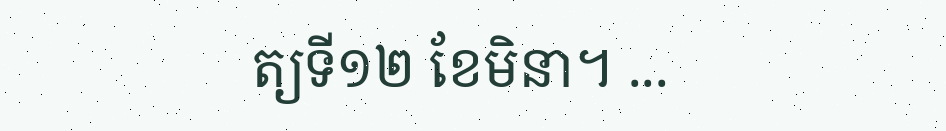ត្យទី១២ ខែមិនា។ ...